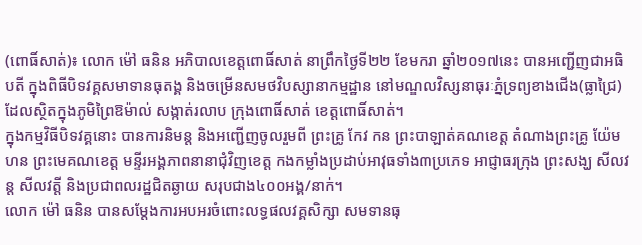(ពោធិ៍សាត់)៖ លោក ម៉ៅ ធនិន អភិបាលខេត្តពោធិ៍សាត់ នាព្រឹកថ្ងៃទី២២ ខែមករា ឆ្នាំ២០១៧នេះ បានអញ្ជើញជាអធិបតី ក្នុងពិធីបិទវគ្គសមាទានធុតង្គ និងចម្រើនសមថវិបស្សានាកម្មដ្ឋាន នៅមណ្ឌលវិស្សនាធុរៈភ្នំទ្រព្យខាងជើង(ធ្លាជ្រៃ) ដែលស្ថិតក្នុងភូមិព្រៃឱម៉ាល់ សង្កាត់រលាប ក្រុងពោធិ៍សាត់ ខេត្តពោធិ៍សាត់។
ក្នុងកម្មវិធីបិទវគ្គនោះ បានការនិមន្ត និងអញ្ជើញចូលរួមពី ព្រះគ្រូ កែវ កន ព្រះបាឡាត់គណខេត្ត តំណាងព្រះគ្រូ យ៉ែម ហន ព្រះមេគណខេត្ត មន្ទីរអង្គភាពនានាជុំវិញខេត្ត កងកម្លាំងប្រដាប់អាវុធទាំង៣ប្រភេទ អាជ្ញាធរក្រុង ព្រះសង្ឃ សីលវន្ត សីលវត្តី និងប្រជាពលរដ្ឋជិតឆ្ងាយ សរុបជាង៤០០អង្គ/នាក់។
លោក ម៉ៅ ធនិន បានសម្តែងការអបអរចំពោះលទ្ធផលវគ្គសិក្សា សមទានធុ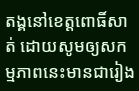តង្គនៅខេត្តពោធិ៍សាត់ ដោយសូមឲ្យសកម្មភាពនេះមានជារៀង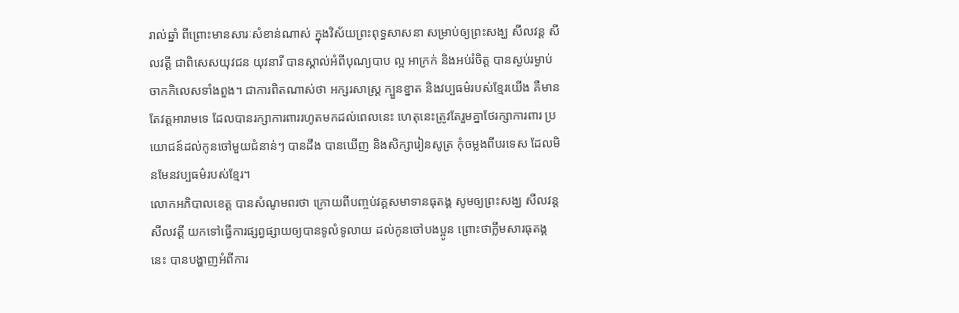រាល់ឆ្នាំ ពីព្រោះមានសារៈសំខាន់ណាស់ ក្នុងវិស័យព្រះពុទ្ធសាសនា សម្រាប់ឲ្យព្រះសង្ឃ សីលវន្ត សីលវត្តី ជាពិសេសយុវជន យុវនារី បានស្គាល់អំពីបុណ្យបាប ល្អ អាក្រក់ និងអប់រំចិត្ត បានស្ងប់រម្ងាប់ចាកកិលេសទាំងពួង។ ជាការពិតណាស់ថា អក្សរសាស្ត្រ ក្បួនខ្នាត និងវប្បធម៌របស់ខ្មែរយើង គឺមានតែវត្តអារាមទេ ដែលបានរក្សាការពាររហូតមកដល់ពេលនេះ ហេតុនេះត្រូវតែរួមគ្នាថែរក្សាការពារ ប្រយោជន៍ដល់កូនចៅមួយជំនាន់ៗ បានដឹង បានឃើញ និងសិក្សារៀនសូត្រ កុំចម្លងពីបរទេស ដែលមិនមែនវប្បធម៌របស់ខ្មែរ។
លោកអភិបាលខេត្ត បានសំណូមពរថា ក្រោយពីបញ្ចប់វគ្គសមាទានធុតង្គ សូមឲ្យព្រះសង្ឃ សីលវន្ត សីលវត្តី យកទៅធ្វើការផ្សព្វផ្សាយឲ្យបានទូលំទូលាយ ដល់កូនចៅបងប្អូន ព្រោះថាក្លឹមសារធុតង្គនេះ បានបង្ហាញអំពីការ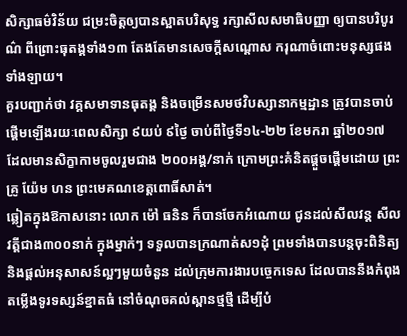សិក្សាធម៌វិន័យ ជម្រះចិត្តឲ្យបានស្អាតបរិសុទ្ធ រក្សាសីលសមាធិបញ្ញា ឲ្យបានបរិបូរណ៌ ពីព្រោះធុតង្គទាំង១៣ តែងតែមានសេចក្តីសណ្តោស ករុណាចំពោះមនុស្សផងទាំងឡាយ។
គួរបញ្ជាក់ថា វគ្គសមាទានធុតង្គ និងចម្រើនសមថវិបស្សានាកម្មដ្ឋាន ត្រូវបានចាប់ផ្តើមឡើងរយៈពេលសិក្សា ៩យប់ ៩ថ្ងៃ ចាប់ពីថ្ងៃទី១៤-២២ ខែមករា ឆ្នាំ២០១៧ ដែលមានសិក្ខាកាមចូលរួមជាង ២០០អង្គ/នាក់ ក្រោមព្រះគំនិតផ្តួចផ្តើមដោយ ព្រះគ្រូ យ៉ែម ហន ព្រះមេគណខេត្តពោធិ៍សាត់។
ឆ្លៀតក្នុងឱកាសនោះ លោក ម៉ៅ ធនិន ក៏បានចែកអំណោយ ជូនដល់សីលវន្ត សីលវត្តីជាង៣០០នាក់ ក្នុងម្នាក់ៗ ទទួលបានក្រណាត់ស១ដុំ ព្រមទាំងបានបន្តចុះពិនិត្យ និងផ្តល់អនុសាសន៍ល្អៗមួយចំនួន ដល់ក្រុមការងារបច្ចេកទេស ដែលបាននឹងកំពុងតម្លើងទូរទស្សន៍ខ្នាតធំ នៅចំណុចគល់ស្ពានថ្មថ្មី ដើម្បីបំ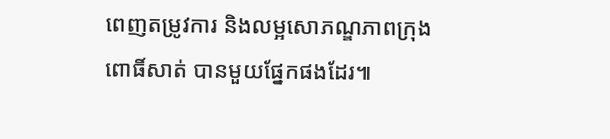ពេញតម្រូវការ និងលម្អសោភណ្ឌភាពក្រុងពោធិ៍សាត់ បានមួយផ្នែកផងដែរ៕